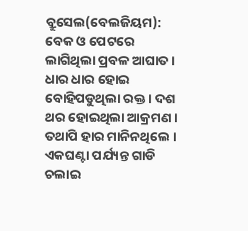ବ୍ରୁସେଲ(ବେଲଜିୟମ): ବେକ ଓ ପେଟରେ ଲାଗିଥିଲା ପ୍ରବଳ ଆଘାତ । ଧାର ଧାର ହୋଇ ବୋହିପଡୁଥିଲା ରକ୍ତ । ଦଶ ଥର ହୋଇଥିଲା ଆକ୍ରମଣ । ତଥାପି ହାର ମାନିନଥିଲେ । ଏକଘଣ୍ଟା ପର୍ଯ୍ୟନ୍ତ ଗାଡି ଚଲାଇ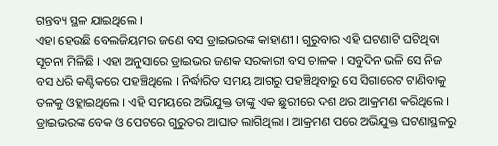ଗନ୍ତବ୍ୟ ସ୍ଥଳ ଯାଇଥିଲେ ।
ଏହା ହେଉଛି ବେଲଜିୟମର ଜଣେ ବସ ଡ୍ରାଇଭରଙ୍କ କାହାଣୀ । ଗୁରୁବାର ଏହି ଘଟଣାଟି ଘଟିଥିବା ସୂଚନା ମିଳିଛି । ଏହା ଅନୁସାରେ ଡ୍ରାଇଭର ଜଣକ ସରକାରୀ ବସ ଚାଳକ । ସବୁଦିନ ଭଳି ସେ ନିଜ ବସ ଧରି କଣ୍ଟିକରେ ପହଞ୍ଚିଥିଲେ । ନିର୍ଦ୍ଧାରିତ ସମୟ ଆଗରୁ ପହଞ୍ଚିଥିବାରୁ ସେ ସିଗାରେଟ ଟାଣିବାକୁ ତଳକୁ ଓହ୍ଲାଇଥିଲେ । ଏହି ସମୟରେ ଅଭିଯୁକ୍ତ ତାଙ୍କୁ ଏକ ଛୁରୀରେ ଦଶ ଥର ଆକ୍ରମଣ କରିଥିଲେ ।
ଡ୍ରାଇଭରଙ୍କ ବେକ ଓ ପେଟରେ ଗୁରୁତର ଆଘାତ ଲାଗିଥିଲା । ଆକ୍ରମଣ ପରେ ଅଭିଯୁକ୍ତ ଘଟଣାସ୍ଥଳରୁ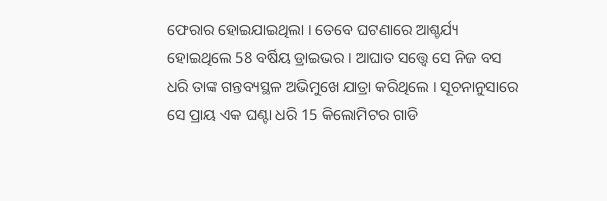ଫେରାର ହୋଇଯାଇଥିଲା । ତେବେ ଘଟଣାରେ ଆଶ୍ଚର୍ଯ୍ୟ ହୋଇଥିଲେ 58 ବର୍ଷିୟ ଡ୍ରାଇଭର । ଆଘାତ ସତ୍ତ୍ବେ ସେ ନିଜ ବସ ଧରି ତାଙ୍କ ଗନ୍ତବ୍ୟସ୍ଥଳ ଅଭିମୁଖେ ଯାତ୍ରା କରିଥିଲେ । ସୂଚନାନୁସାରେ ସେ ପ୍ରାୟ ଏକ ଘଣ୍ଟା ଧରି 15 କିଲୋମିଟର ଗାଡି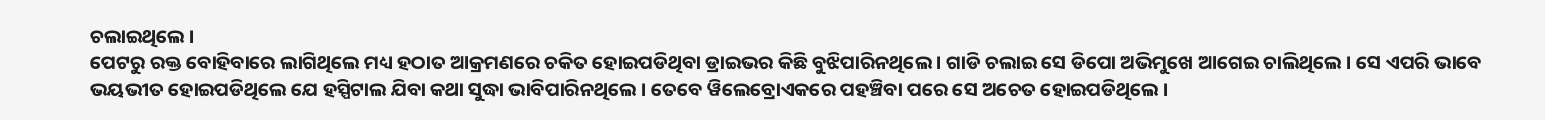ଚଲାଇଥିଲେ ।
ପେଟରୁ ରକ୍ତ ବୋହିବାରେ ଲାଗିଥିଲେ ମଧ୍ୟ ହଠାତ ଆକ୍ରମଣରେ ଚକିତ ହୋଇପଡିଥିବା ଡ୍ରାଇଭର କିଛି ବୁଝିପାରିନଥିଲେ । ଗାଡି ଚଲାଇ ସେ ଡିପୋ ଅଭିମୁଖେ ଆଗେଇ ଚାଲିଥିଲେ । ସେ ଏପରି ଭାବେ ଭୟଭୀତ ହୋଇପଡିଥିଲେ ଯେ ହସ୍ପିଟାଲ ଯିବା କଥା ସୁଦ୍ଧା ଭାବିପାରିନଥିଲେ । ତେବେ ୱିଲେବ୍ରୋଏକରେ ପହଞ୍ଚିବା ପରେ ସେ ଅଚେତ ହୋଇପଡିଥିଲେ ।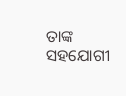ତାଙ୍କ ସହଯୋଗୀ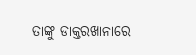ତାଙ୍କୁ ଡାକ୍ତରଖାନାରେ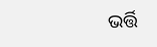ଭର୍ତ୍ତି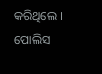କରିଥିଲେ । ପୋଲିସ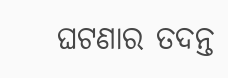ଘଟଣାର ତଦନ୍ତ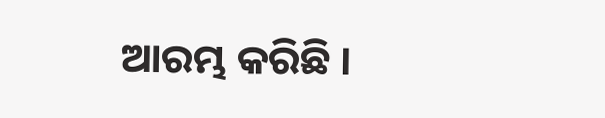ଆରମ୍ଭ କରିଛି ।